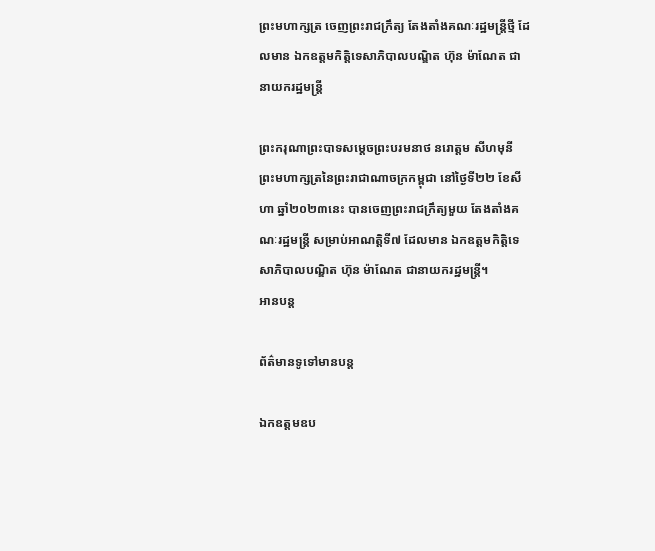ព្រះមហាក្សត្រ ចេញព្រះរាជក្រឹត្យ តែងតាំងគណៈរដ្ឋមន្រ្តីថ្មី ដែលមាន ឯកឧត្តមកិត្តិទេសាភិបាលបណ្ឌិត ហ៊ុន ម៉ាណែត ជានាយករដ្ឋមន្រ្តី

ព្រះករុណាព្រះបាទសម្តេចព្រះបរមនាថ នរោត្តម សីហមុនី ព្រះមហាក្សត្រនៃព្រះរាជាណាចក្រកម្ពុជា នៅថ្ងៃទី២២ ខែសីហា ឆ្នាំ២០២៣នេះ បានចេញព្រះរាជក្រឹត្យមួយ តែងតាំងគណៈរដ្ឋមន្រ្តី សម្រាប់អាណត្តិទី៧ ដែលមាន ឯកឧត្តមកិត្តិទេសាភិបាលបណ្ឌិត ហ៊ុន ម៉ាណែត ជានាយករដ្ឋមន្រ្តី។
អានបន្ត

ព័ត៌មានទូទៅមានបន្ត

ឯកឧត្តមឧប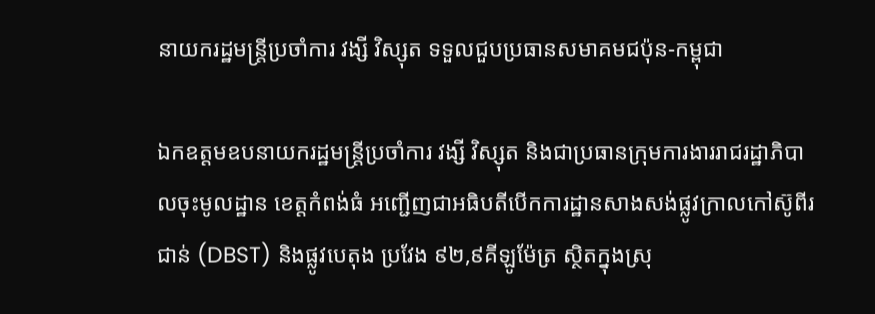នាយករដ្ឋមន្ត្រីប្រចាំការ វង្សី វិស្សុត ទទួលជួបប្រធានសមាគមជប៉ុន-កម្ពុជា

ឯកឧត្តមឧបនាយករដ្ឋមន្រ្តីប្រចាំការ វង្សី វិស្សុត និងជាប្រធានក្រុមការងាររាជរដ្ឋាភិបាលចុះមូលដ្ឋាន ខេត្តកំពង់ធំ អញ្ជើញជាអធិបតីបើកការដ្ឋានសាងសង់ផ្លូវក្រាលកៅស៊ូពីរជាន់ (DBST) និងផ្លូវបេតុង ប្រវែង ៩២,៩គីឡូម៉ែត្រ ស្ថិតក្នុងស្រុ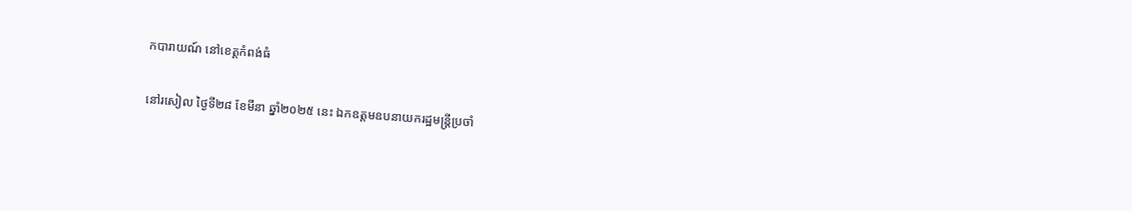កបារាយណ៍ នៅខេត្តកំពង់ធំ

នៅរសៀល ថ្ងៃទី២៨ ខែមីនា ឆ្នាំ២០២៥ នេះ ឯកឧត្តមឧបនាយករដ្ឋមន្ត្រីប្រចាំ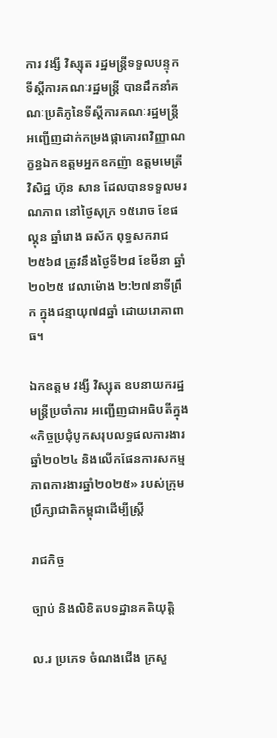ការ វង្សី វិស្សុត រដ្ឋមន្ត្រីទទួលបន្ទុកទីស្តីការគណៈរដ្ឋមន្ត្រី បានដឹកនាំគណៈប្រតិភូនៃទីស្តីការគណៈរដ្ឋមន្ត្រី អញ្ជើញដាក់កម្រងផ្កាគោរពវិញ្ញាណក្ខន្ធឯកឧត្តមអ្នកឧកញ៉ា ឧត្តមមេត្រីវិសិដ្ឋ ហ៊ុន សាន ដែលបានទទួលមរណភាព នៅថ្ងៃសុក្រ ១៥រោច ខែផល្គុន ឆ្នាំរោង ឆស័ក ពុទ្ធសករាជ ២៥៦៨ ត្រូវនឹងថ្ងៃទី២៨ ខែមីនា ឆ្នាំ២០២៥ វេលាម៉ោង ២:២៧នាទីព្រឹក ក្នុងជន្មាយុ៧៨ឆ្នាំ ដោយរោគាពាធ។

ឯកឧត្តម វង្សី វិស្សុត ឧបនាយករដ្ឋមន្រ្តីប្រចាំការ អញ្ជើញជាអធិបតីក្នុង «កិច្ចប្រជុំបូកសរុបលទ្ធផលការងារឆ្នាំ២០២៤ និងលើកផែនការសកម្មភាពការងារឆ្នាំ២០២៥» របស់ក្រុមប្រឹក្សាជាតិកម្ពុជាដើម្បីស្រ្តី

រាជកិច្ច

ច្បាប់ និងលិខិតបទដ្ឋានគតិយុត្តិ

ល.រ ប្រភេទ ចំណងជើង ក្រសួ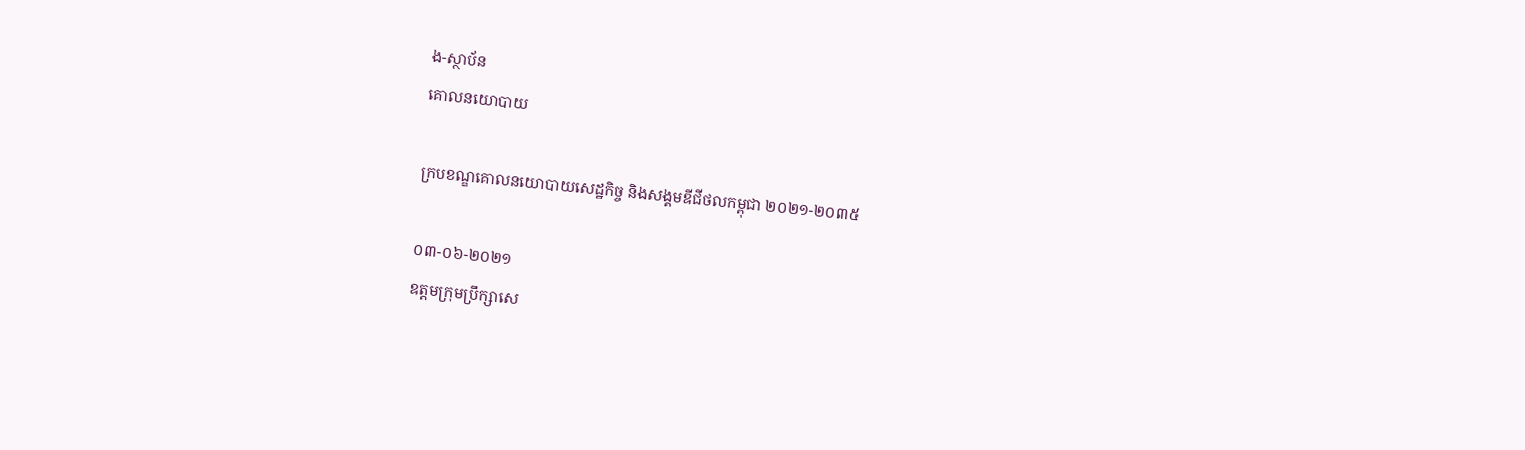ង-ស្ថាប័ន
គោលនយោបាយ

ក្របខណ្ឌគោលនយោបាយសេដ្ឋកិច្ច និងសង្គមឌីជីថលកម្ពុជា ២០២១-២០៣៥

០៣-០៦-២០២១
ឧត្តមក្រុមប្រឹក្សាសេ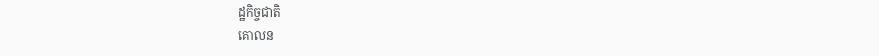ដ្ឋកិច្ចជាតិ
គោលន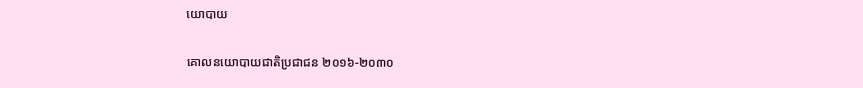យោបាយ

គោលនយោបាយជាតិប្រជាជន ២០១៦-២០៣០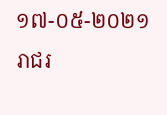១៧-០៥-២០២១
រាជរ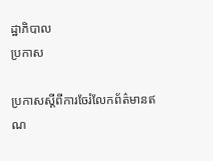ដ្ឋាភិបាល
ប្រកាស

ប្រកាសស្តីពីការចែរំលែកព័ត៌មានឥណ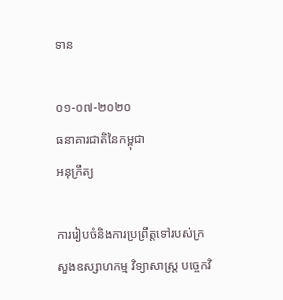ទាន

០១-០៧-២០២០
ធនាគារជាតិនៃកម្ពុជា
អនុក្រឹត្យ

ការរៀបចំនិងការប្រព្រឹត្តទៅរបស់ក្រសួងឧស្សាហកម្ម វិទ្យាសាស្ត្រ បច្ចេកវិ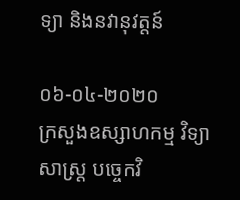ទ្យា និងនវានុវត្តន៍

០៦-០៤-២០២០
ក្រសួងឧស្សាហកម្ម វិទ្យាសាស្ត្រ បច្ចេកវិ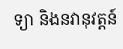ទ្យា និងនវានុវត្តន៍